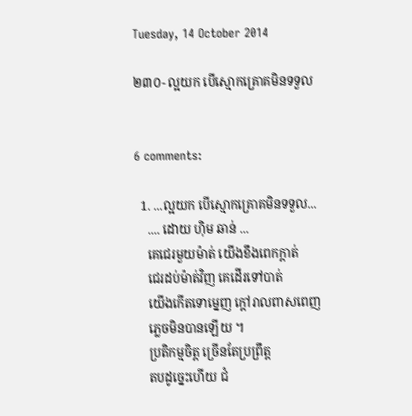Tuesday, 14 October 2014

២៣០- ល្អយក បើស្មោកគ្រោគមិនទទួល


6 comments:

  1. ...ល្អយក បើស្មោកគ្រោគមិនទទួល...
    .... ដោយ ហ៊ិម ឆាន់ ...
    គេជេរមួយម៉ាត់ យើងខឹងពេកក្តាត់
    ជេរដប់ម៉ាត់វិញ គេដើរទៅបាត់
    យើងកើតទោម្នេញ ក្តៅរាលពាសពេញ
    ភ្លេចមិនបានឡើយ ។
    ប្រតិកម្មចិត្ត ច្រើនតែប្រព្រឹត្ត
    តបដូច្នេះហើយ ជំ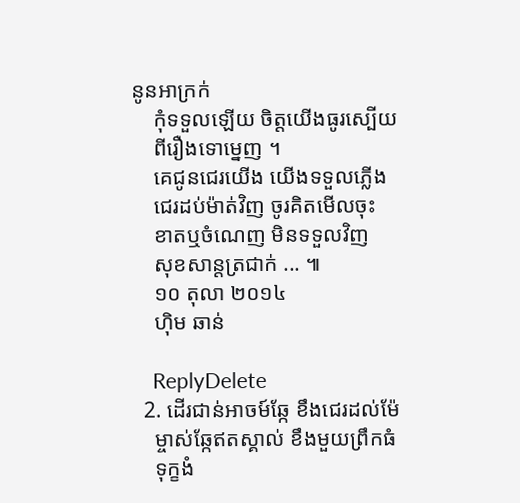នូនអាក្រក់
    កុំទទួលឡើយ ចិត្តយើងធូរស្បើយ
    ពីរឿងទោម្នេញ ។
    គេជូនជេរយើង យើងទទួលភ្លើង
    ជេរដប់ម៉ាត់វិញ ចូរគិតមើលចុះ
    ខាតឬចំណេញ មិនទទួលវិញ
    សុខសាន្តត្រជាក់ ... ៕
    ១០ តុលា ២០១៤
    ហ៊ិម ឆាន់

    ReplyDelete
  2. ដើរជាន់អាចម៍ឆ្កែ ខឹងជេរដល់ម៉ែ
    ម្ចាស់ឆ្កែឥតស្គាល់ ខឹងមួយព្រឹកធំ
    ទុក្ខងំ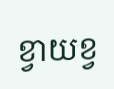ខ្វាយខ្វ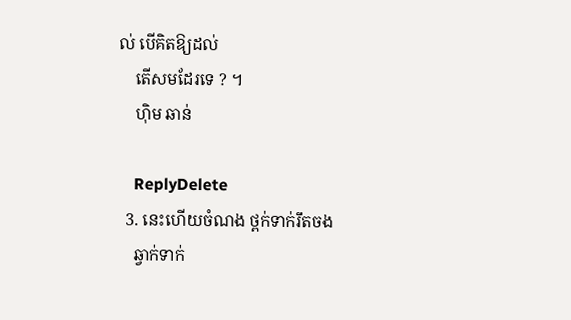ល់ បើគិតឱ្យដល់
    តើសមដែរទេ ? ។
    ហ៊ិម ឆាន់

    ReplyDelete
  3. នេះហើយចំណង ថ្ពក់ទាក់រឹតចង
    ឆ្វាក់ទាក់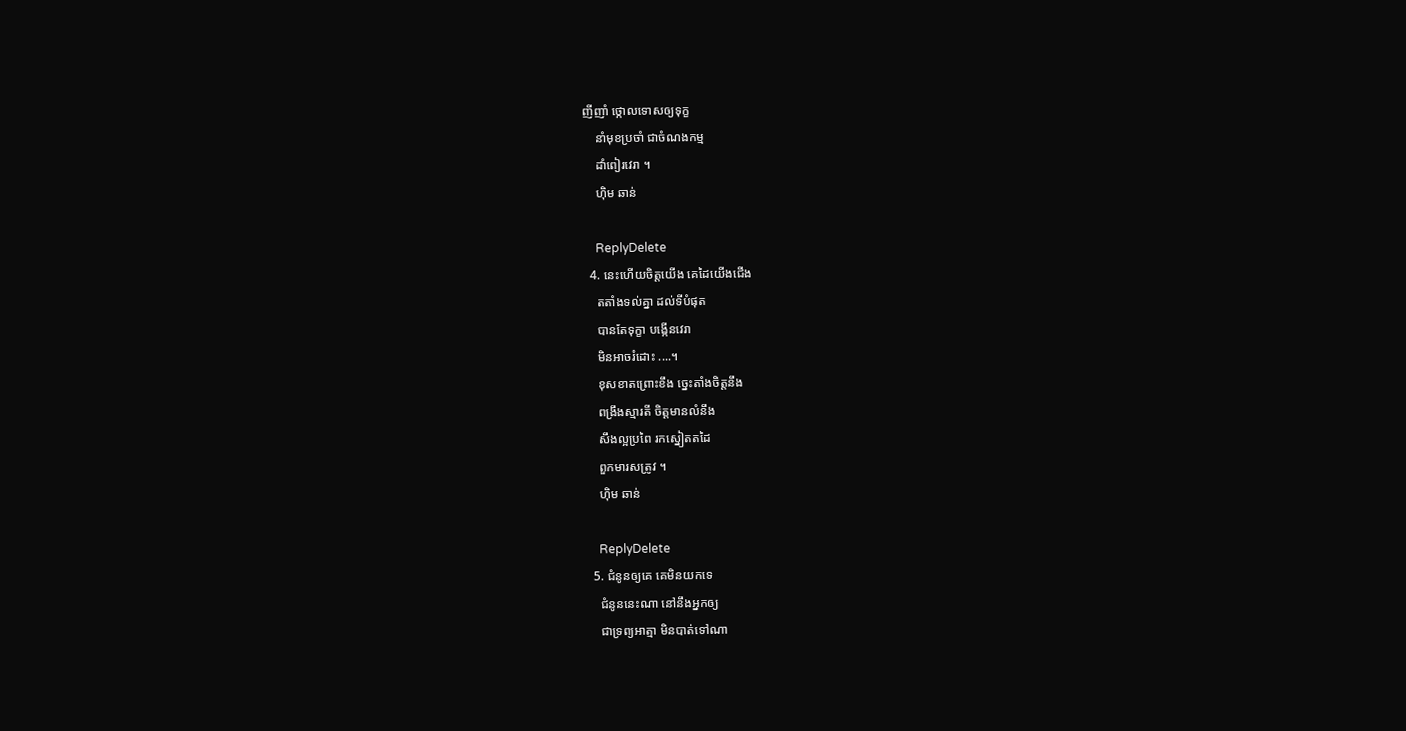ញីញាំ ថ្កោលទោសឲ្យទុក្ខ
    នាំមុខប្រចាំ ជាចំណងកម្ម
    ដាំពៀរវេរា ។
    ហ៊ិម ឆាន់

    ReplyDelete
  4. នេះហើយចិត្តយើង គេដៃយើងជើង
    តតាំងទល់គ្នា ដល់ទីបំផុត
    បានតែទុក្ខា បង្កើនវេរា
    មិនអាចរំដោះ ....។
    ខុសខាតព្រោះខឹង ច្នេះតាំងចិត្តនឹង
    ពង្រឹងស្មារតី ចិត្តមានលំនឹង
    សឹងល្អប្រពៃ រកស្នៀតតដៃ
    ពួកមារសត្រូវ ។
    ហ៊ិម ឆាន់

    ReplyDelete
  5. ជំនូនឲ្យគេ គេមិនយកទេ
    ជំនូននេះណា នៅនឹងអ្នកឲ្យ
    ជាទ្រព្យអាត្មា មិនបាត់ទៅណា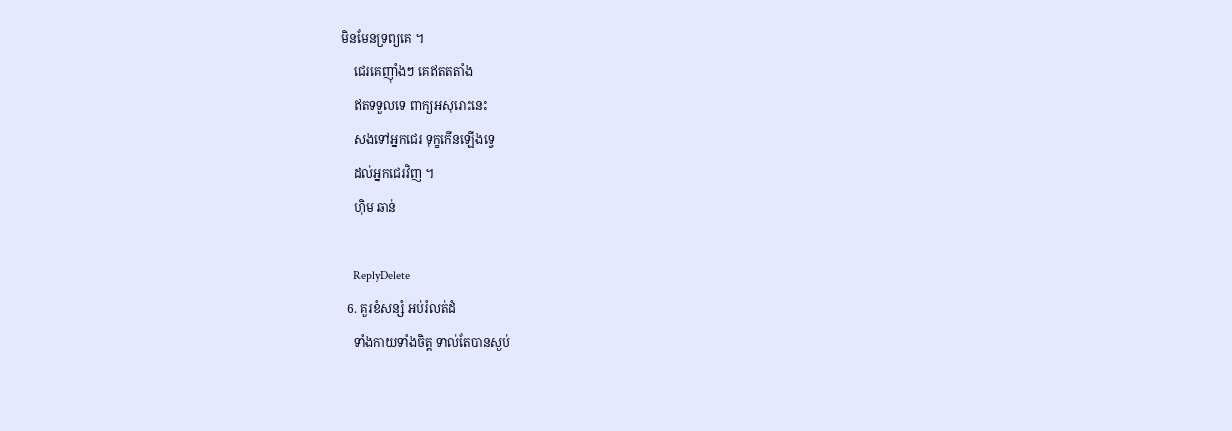មិនមែនទ្រព្យគេ ។
    ជេរគេញ៉ាំងៗ គេឥតតតាំង
    ឥតទទួលទេ ពាក្យអសុរោះនេះ
    សងទៅអ្នកជេរ ទុក្ខកើនឡើងទ្វេ
    ដល់អ្នកជេរវិញ ។
    ហ៊ិម ឆាន់

    ReplyDelete
  6. គួរខំសន្សំ អប់រំលត់ដំ
    ទាំងកាយទាំងចិត្ត ទាល់តែបានស្ងប់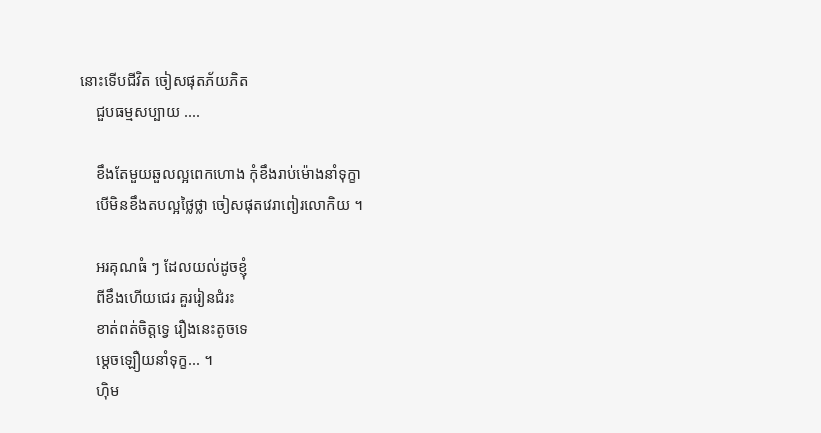នោះទើបជីវិត ចៀសផុតភ័យភិត
    ជួបធម្មសប្បាយ ....

    ខឹងតែមួយឆួលល្អពេកហោង កុំខឹងរាប់ម៉ោងនាំទុក្ខា
    បើមិនខឹងតបល្អថ្លៃថ្លា ចៀសផុតវេរាពៀរលោកិយ ។

    អរគុណធំ ៗ ដែលយល់ដូចខ្ញុំ
    ពីខឹងហើយជេរ គួររៀនជំរះ
    ខាត់ពត់ចិត្តទ្វេ រឿងនេះតូចទេ
    ម្តេចឡឿយនាំទុក្ខ... ។
    ហ៊ិម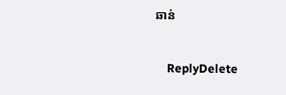ឆាន់

    ReplyDelete